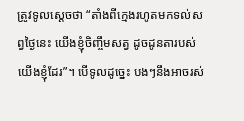ត្រូវទូលស្ដេចថា “តាំងពីក្មេងរហូតមកទល់សព្វថ្ងៃនេះ យើងខ្ញុំចិញ្ចឹមសត្វ ដូចដូនតារបស់យើងខ្ញុំដែរ”។ បើទូលដូច្នេះ បងៗនឹងអាចរស់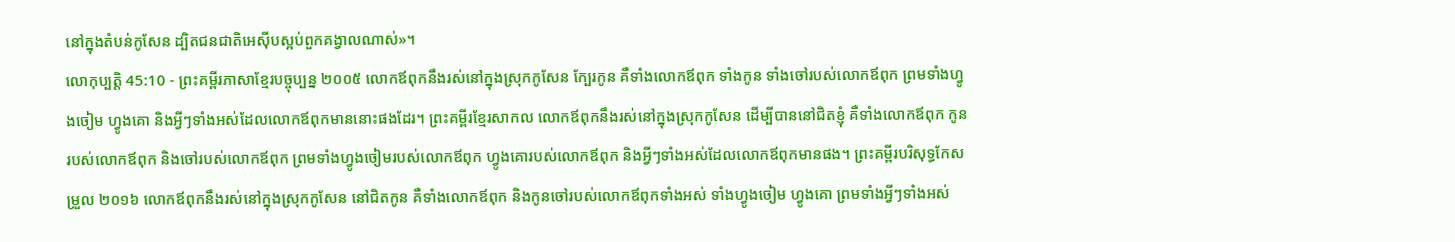នៅក្នុងតំបន់កូសែន ដ្បិតជនជាតិអេស៊ីបស្អប់ពួកគង្វាលណាស់»។
លោកុប្បត្តិ 45:10 - ព្រះគម្ពីរភាសាខ្មែរបច្ចុប្បន្ន ២០០៥ លោកឪពុកនឹងរស់នៅក្នុងស្រុកកូសែន ក្បែរកូន គឺទាំងលោកឪពុក ទាំងកូន ទាំងចៅរបស់លោកឪពុក ព្រមទាំងហ្វូងចៀម ហ្វូងគោ និងអ្វីៗទាំងអស់ដែលលោកឪពុកមាននោះផងដែរ។ ព្រះគម្ពីរខ្មែរសាកល លោកឪពុកនឹងរស់នៅក្នុងស្រុកកូសែន ដើម្បីបាននៅជិតខ្ញុំ គឺទាំងលោកឪពុក កូនរបស់លោកឪពុក និងចៅរបស់លោកឪពុក ព្រមទាំងហ្វូងចៀមរបស់លោកឪពុក ហ្វូងគោរបស់លោកឪពុក និងអ្វីៗទាំងអស់ដែលលោកឪពុកមានផង។ ព្រះគម្ពីរបរិសុទ្ធកែសម្រួល ២០១៦ លោកឪពុកនឹងរស់នៅក្នុងស្រុកកូសែន នៅជិតកូន គឺទាំងលោកឪពុក និងកូនចៅរបស់លោកឪពុកទាំងអស់ ទាំងហ្វូងចៀម ហ្វូងគោ ព្រមទាំងអ្វីៗទាំងអស់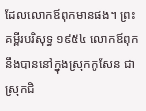ដែលលោកឪពុកមានផង។ ព្រះគម្ពីរបរិសុទ្ធ ១៩៥៤ លោកឪពុកនឹងបាននៅក្នុងស្រុកកូសែន ជាស្រុកជិ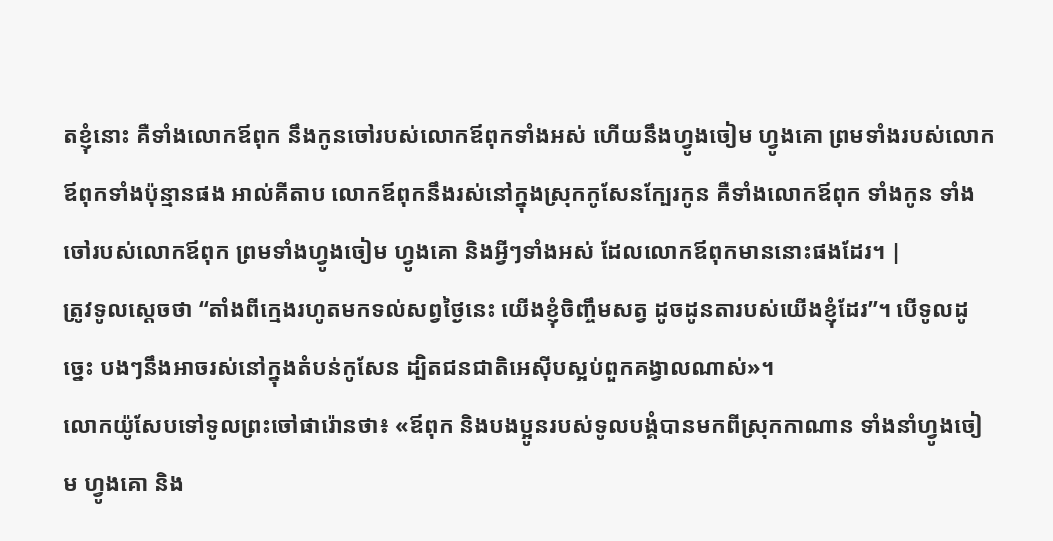តខ្ញុំនោះ គឺទាំងលោកឪពុក នឹងកូនចៅរបស់លោកឪពុកទាំងអស់ ហើយនឹងហ្វូងចៀម ហ្វូងគោ ព្រមទាំងរបស់លោកឪពុកទាំងប៉ុន្មានផង អាល់គីតាប លោកឪពុកនឹងរស់នៅក្នុងស្រុកកូសែនក្បែរកូន គឺទាំងលោកឪពុក ទាំងកូន ទាំងចៅរបស់លោកឪពុក ព្រមទាំងហ្វូងចៀម ហ្វូងគោ និងអ្វីៗទាំងអស់ ដែលលោកឪពុកមាននោះផងដែរ។ |
ត្រូវទូលស្ដេចថា “តាំងពីក្មេងរហូតមកទល់សព្វថ្ងៃនេះ យើងខ្ញុំចិញ្ចឹមសត្វ ដូចដូនតារបស់យើងខ្ញុំដែរ”។ បើទូលដូច្នេះ បងៗនឹងអាចរស់នៅក្នុងតំបន់កូសែន ដ្បិតជនជាតិអេស៊ីបស្អប់ពួកគង្វាលណាស់»។
លោកយ៉ូសែបទៅទូលព្រះចៅផារ៉ោនថា៖ «ឪពុក និងបងប្អូនរបស់ទូលបង្គំបានមកពីស្រុកកាណាន ទាំងនាំហ្វូងចៀម ហ្វូងគោ និង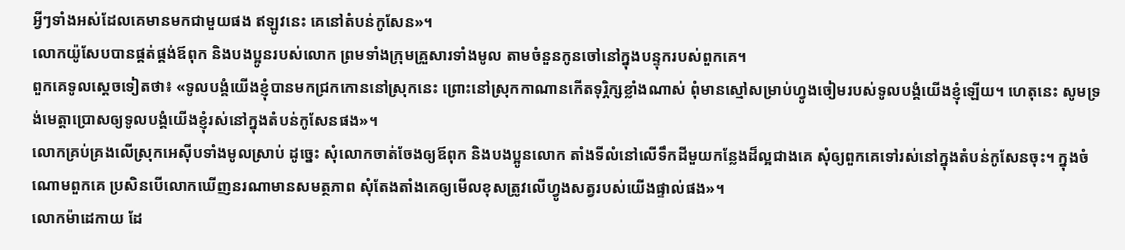អ្វីៗទាំងអស់ដែលគេមានមកជាមួយផង ឥឡូវនេះ គេនៅតំបន់កូសែន»។
លោកយ៉ូសែបបានផ្គត់ផ្គង់ឪពុក និងបងប្អូនរបស់លោក ព្រមទាំងក្រុមគ្រួសារទាំងមូល តាមចំនួនកូនចៅនៅក្នុងបន្ទុករបស់ពួកគេ។
ពួកគេទូលស្ដេចទៀតថា៖ «ទូលបង្គំយើងខ្ញុំបានមកជ្រកកោននៅស្រុកនេះ ព្រោះនៅស្រុកកាណានកើតទុរ្ភិក្សខ្លាំងណាស់ ពុំមានស្មៅសម្រាប់ហ្វូងចៀមរបស់ទូលបង្គំយើងខ្ញុំឡើយ។ ហេតុនេះ សូមទ្រង់មេត្តាប្រោសឲ្យទូលបង្គំយើងខ្ញុំរស់នៅក្នុងតំបន់កូសែនផង»។
លោកគ្រប់គ្រងលើស្រុកអេស៊ីបទាំងមូលស្រាប់ ដូច្នេះ សុំលោកចាត់ចែងឲ្យឪពុក និងបងប្អូនលោក តាំងទីលំនៅលើទឹកដីមួយកន្លែងដ៏ល្អជាងគេ សុំឲ្យពួកគេទៅរស់នៅក្នុងតំបន់កូសែនចុះ។ ក្នុងចំណោមពួកគេ ប្រសិនបើលោកឃើញនរណាមានសមត្ថភាព សុំតែងតាំងគេឲ្យមើលខុសត្រូវលើហ្វូងសត្វរបស់យើងផ្ទាល់ផង»។
លោកម៉ាដេកាយ ដែ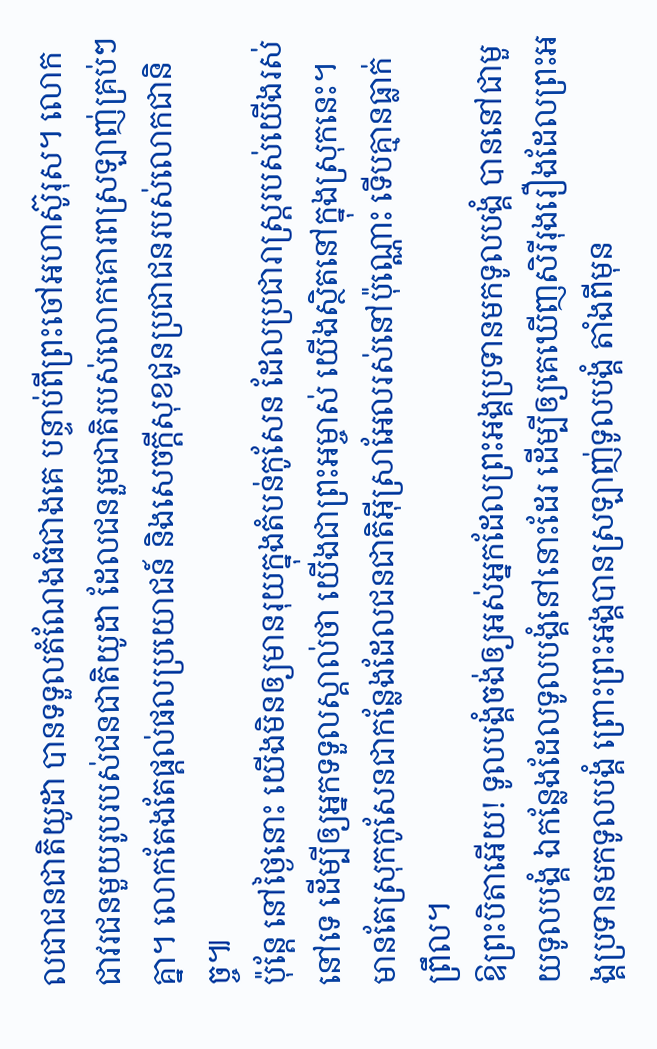លជាជនជាតិយូដា បានទទួលតំណែងធំជាងគេ បន្ទាប់ពីព្រះចៅអហាស៊ូរុស។ លោកជាវរជនមួយរូបរបស់ជនជាតិយូដា ដែលជនរួមជាតិរបស់លោកគោរពស្រឡាញ់គ្រប់ៗគ្នា។ លោកតែងតែផ្ដល់ផលប្រយោជន៍ និងសេចក្ដីសុខជូនប្រជាជនរបស់លោកជានិច្ច៕
ប៉ុន្តែ នៅថ្ងៃនោះ យើងមិនឲ្យមានរុយក្នុងតំបន់កូសែន ដែលប្រជារាស្ត្ររបស់យើងរស់នៅទេ ដើម្បីឲ្យអ្នកទទួលស្គាល់ថា យើងជាព្រះអម្ចាស់ យើងស្ថិតនៅក្នុងស្រុកនេះ។
មានតែស្រុកកូសែនជាកន្លែងដែលជនជាតិអ៊ីស្រាអែលរស់នៅប៉ុណ្ណោះ ទើបគ្មានធ្លាក់ព្រឹល។
ឱព្រះបិតាអើយ! ទូលបង្គំចង់ឲ្យអស់អ្នកដែលព្រះអង្គប្រទានមកទូលបង្គំ បាននៅជាមួយទូលបង្គំ ឯកន្លែងដែលទូលបង្គំនៅនោះដែរ ដើម្បីឲ្យគេឃើញសិរីរុងរឿងដែលព្រះអង្គប្រទានមកទូលបង្គំ ព្រោះព្រះអង្គបានស្រឡាញ់ទូលបង្គំ តាំងពីមុន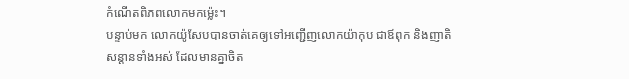កំណើតពិភពលោកមកម៉្លេះ។
បន្ទាប់មក លោកយ៉ូសែបបានចាត់គេឲ្យទៅអញ្ជើញលោកយ៉ាកុប ជាឪពុក និងញាតិសន្ដានទាំងអស់ ដែលមានគ្នាចិត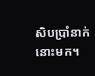សិបប្រាំនាក់នោះមក។